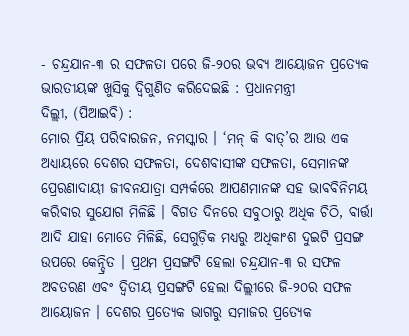- ଚନ୍ଦ୍ରଯାନ-୩ ର ସଫଳତା ପରେ ଜି-୨୦ର ଭବ୍ୟ ଆୟୋଜନ ପ୍ରତ୍ୟେକ ଭାରତୀୟଙ୍କ ଖୁସିକୁ ଦ୍ୱିଗୁଣିତ କରିଦେଇଛି : ପ୍ରଧାନମନ୍ତ୍ରୀ
ଦିଲ୍ଲୀ, (ପିଆଇବି) :
ମୋର ପ୍ରିୟ ପରିବାରଜନ, ନମସ୍କାର । ‘ମନ୍ କି ବାତ୍’ର ଆଉ ଏକ ଅଧ୍ୟାୟରେ ଦେଶର ସଫଳତା, ଦେଶବାସୀଙ୍କ ସଫଳତା, ସେମାନଙ୍କ ପ୍ରେରଣାଦାୟୀ ଜୀବନଯାତ୍ରା ସମ୍ପର୍କରେ ଆପଣମାନଙ୍କ ସହ ଭାବବିନିମୟ କରିବାର ସୁଯୋଗ ମିଳିଛି । ବିଗତ ଦିନରେ ସବୁଠାରୁ ଅଧିକ ଚିଠି, ବାର୍ତ୍ତା ଆଦି ଯାହା ମୋତେ ମିଳିଛି, ସେଗୁଡ଼ିକ ମଧ୍ୟରୁ ଅଧିକାଂଶ ଦୁଇଟି ପ୍ରସଙ୍ଗ ଉପରେ କେନ୍ଦ୍ରିତ । ପ୍ରଥମ ପ୍ରସଙ୍ଗଟି ହେଲା ଚନ୍ଦ୍ରଯାନ-୩ ର ସଫଳ ଅବତରଣ ଏବଂ ଦ୍ୱିତୀୟ ପ୍ରସଙ୍ଗଟି ହେଲା ଦିଲ୍ଲୀରେ ଜି-୨୦ର ସଫଳ ଆୟୋଜନ । ଦେଶର ପ୍ରତ୍ୟେକ ଭାଗରୁ ସମାଜର ପ୍ରତ୍ୟେକ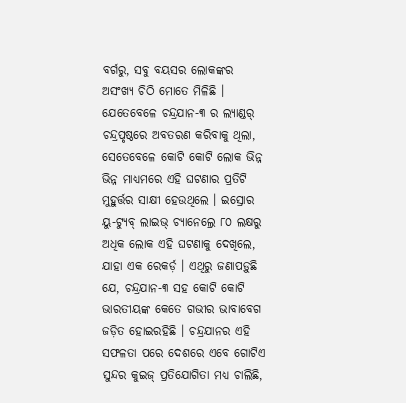ବର୍ଗରୁ, ସବୁ ବୟସର ଲୋକଙ୍କର ଅସଂଖ୍ୟ ଚିଠି ମୋତେ ମିଳିଛି । ଯେତେବେଳେ ଚନ୍ଦ୍ରଯାନ-୩ ର ଲ୍ୟାଣ୍ଡର୍ ଚନ୍ଦ୍ରପୃଷ୍ଠରେ ଅବତରଣ କରିବାକୁ ଥିଲା, ସେତେବେଳେ କୋଟି କୋଟି ଲୋକ ଭିନ୍ନ ଭିନ୍ନ ମାଧ୍ୟମରେ ଏହି ଘଟଣାର ପ୍ରତିଟି ମୁହୁର୍ତ୍ତର ସାକ୍ଷୀ ହେଉଥିଲେ । ଇସ୍ରୋର ୟୁ-ଟ୍ୟୁବ୍ ଲାଇଭ୍ ଚ୍ୟାନେଲ୍ରେ ୮୦ ଲକ୍ଷରୁ ଅଧିକ ଲୋକ ଏହି ଘଟଣାକୁ ଦେଖିଲେ, ଯାହା ଏକ ରେକର୍ଡ଼ । ଏଥିରୁ ଜଣାପଡ଼ୁଛି ଯେ, ଚନ୍ଦ୍ରଯାନ-୩ ସହ କୋଟି କୋଟି ଭାରତୀୟଙ୍କ କେତେ ଗଭୀର ଭାବାବେଗ ଜଡ଼ିତ ହୋଇରହିଛି । ଚନ୍ଦ୍ରଯାନର ଏହି ସଫଳତା ପରେ ଦେଶରେ ଏବେ ଗୋଟିଏ ସୁନ୍ଦର କୁଇଜ୍ ପ୍ରତିଯୋଗିତା ମଧ୍ୟ ଚାଲିଛି,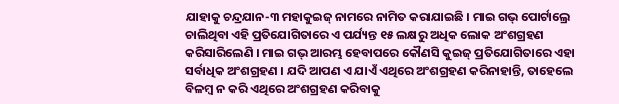ଯାହାକୁ ଚନ୍ଦ୍ରଯାନ-୩ ମହାକୁଇଜ୍ ନାମରେ ନାମିତ କରାଯାଇଛି । ମାଇ ଗଭ୍ ପୋର୍ଟାଲ୍ରେ ଚାଲିଥିବା ଏହି ପ୍ରତିଯୋଗିତାରେ ଏ ପର୍ଯ୍ୟନ୍ତ ୧୫ ଲକ୍ଷରୁ ଅଧିକ ଲୋକ ଅଂଶଗ୍ରହଣ କରିସାରିଲେଣି । ମାଇ ଗଭ୍ ଆରମ୍ଭ ହେବାପରେ କୌଣସି କୁଇଜ୍ ପ୍ରତିଯୋଗିତାରେ ଏହା ସର୍ବାଧିକ ଅଂଶଗ୍ରହଣ । ଯଦି ଆପଣ ଏ ଯାଏଁ ଏଥିରେ ଅଂଶଗ୍ରହଣ କରିନାହାନ୍ତି, ତାହେଲେ ବିଳମ୍ବ ନ କରି ଏଥିରେ ଅଂଶଗ୍ରହଣ କରିବାକୁ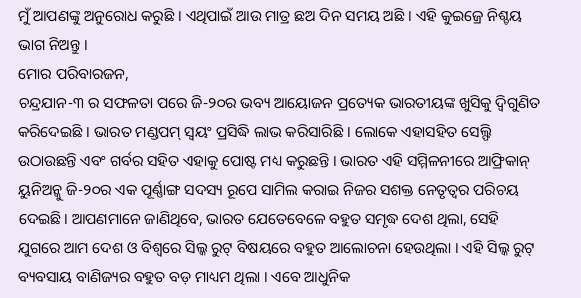ମୁଁ ଆପଣଙ୍କୁ ଅନୁରୋଧ କରୁଛି । ଏଥିପାଇଁ ଆଉ ମାତ୍ର ଛଅ ଦିନ ସମୟ ଅଛି । ଏହି କୁଇଜ୍ରେ ନିଶ୍ଚୟ ଭାଗ ନିଅନ୍ତୁ ।
ମୋର ପରିବାରଜନ,
ଚନ୍ଦ୍ରଯାନ-୩ ର ସଫଳତା ପରେ ଜି-୨୦ର ଭବ୍ୟ ଆୟୋଜନ ପ୍ରତ୍ୟେକ ଭାରତୀୟଙ୍କ ଖୁସିକୁ ଦ୍ୱିଗୁଣିତ କରିଦେଇଛି । ଭାରତ ମଣ୍ଡପମ୍ ସ୍ୱୟଂ ପ୍ରସିଦ୍ଧି ଲାଭ କରିସାରିଛି । ଲୋକେ ଏହାସହିତ ସେଲ୍ଫି ଉଠାଉଛନ୍ତି ଏବଂ ଗର୍ବର ସହିତ ଏହାକୁ ପୋଷ୍ଟ ମଧ୍ୟ କରୁଛନ୍ତି । ଭାରତ ଏହି ସମ୍ମିଳନୀରେ ଆଫ୍ରିକାନ୍ ୟୁନିଅନ୍କୁ ଜି-୨୦ର ଏକ ପୂର୍ଣ୍ଣାଙ୍ଗ ସଦସ୍ୟ ରୂପେ ସାମିଲ କରାଇ ନିଜର ସଶକ୍ତ ନେତୃତ୍ୱର ପରିଚୟ ଦେଇଛି। ଆପଣମାନେ ଜାଣିଥିବେ, ଭାରତ ଯେତେବେଳେ ବହୁତ ସମୃଦ୍ଧ ଦେଶ ଥିଲା, ସେହି ଯୁଗରେ ଆମ ଦେଶ ଓ ବିଶ୍ୱରେ ସିଲ୍କ ରୁଟ୍ ବିଷୟରେ ବହୁତ ଆଲୋଚନା ହେଉଥିଲା । ଏହି ସିଲ୍କ ରୁଟ୍ ବ୍ୟବସାୟ ବାଣିଜ୍ୟର ବହୁତ ବଡ଼ ମାଧ୍ୟମ ଥିଲା । ଏବେ ଆଧୁନିକ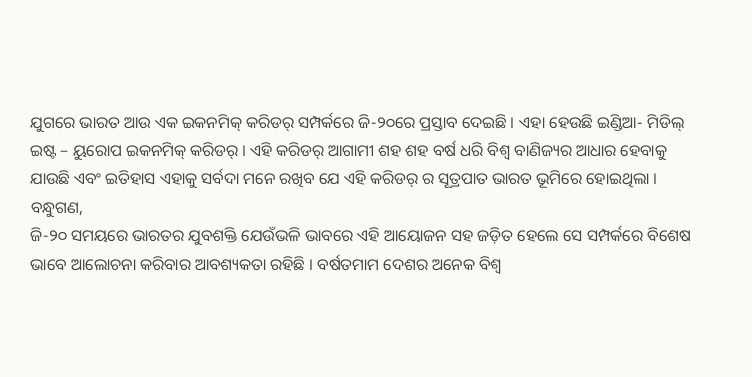ଯୁଗରେ ଭାରତ ଆଉ ଏକ ଇକନମିକ୍ କରିଡର୍ ସମ୍ପର୍କରେ ଜି-୨୦ରେ ପ୍ରସ୍ତାବ ଦେଇଛି । ଏହା ହେଉଛି ଇଣ୍ଡିଆ- ମିଡିଲ୍ ଇଷ୍ଟ – ୟୁରୋପ ଇକନମିକ୍ କରିଡର୍ । ଏହି କରିଡର୍ ଆଗାମୀ ଶହ ଶହ ବର୍ଷ ଧରି ବିଶ୍ୱ ବାଣିଜ୍ୟର ଆଧାର ହେବାକୁ ଯାଉଛି ଏବଂ ଇତିହାସ ଏହାକୁ ସର୍ବଦା ମନେ ରଖିବ ଯେ ଏହି କରିଡର୍ ର ସୂତ୍ରପାତ ଭାରତ ଭୂମିରେ ହୋଇଥିଲା ।
ବନ୍ଧୁଗଣ,
ଜି-୨୦ ସମୟରେ ଭାରତର ଯୁବଶକ୍ତି ଯେଉଁଭଳି ଭାବରେ ଏହି ଆୟୋଜନ ସହ ଜଡ଼ିତ ହେଲେ ସେ ସମ୍ପର୍କରେ ବିଶେଷ ଭାବେ ଆଲୋଚନା କରିବାର ଆବଶ୍ୟକତା ରହିଛି । ବର୍ଷତମାମ ଦେଶର ଅନେକ ବିଶ୍ୱ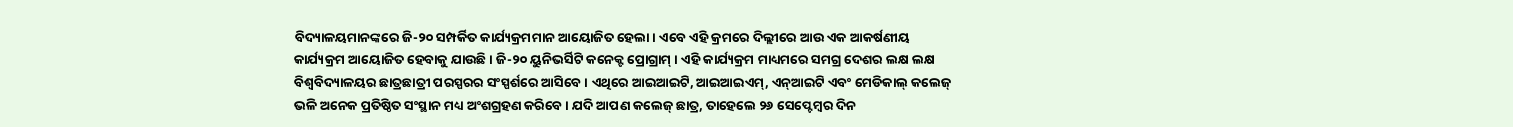ବିଦ୍ୟାଳୟମାନଙ୍କରେ ଜି-୨୦ ସମ୍ପର୍କିତ କାର୍ଯ୍ୟକ୍ରମମାନ ଆୟୋଜିତ ହେଲା । ଏବେ ଏହି କ୍ରମରେ ଦିଲ୍ଲୀରେ ଆଉ ଏକ ଆକର୍ଷଣୀୟ କାର୍ଯ୍ୟକ୍ରମ ଆୟୋଜିତ ହେବାକୁ ଯାଉଛି । ଜି-୨୦ ୟୁନିଭର୍ସିଟି କନେକ୍ଟ ପ୍ରୋଗ୍ରାମ୍ । ଏହି କାର୍ଯ୍ୟକ୍ରମ ମାଧ୍ୟମରେ ସମଗ୍ର ଦେଶର ଲକ୍ଷ ଲକ୍ଷ ବିଶ୍ୱବିଦ୍ୟାଳୟର ଛାତ୍ରଛାତ୍ରୀ ପରସ୍ପରର ସଂସ୍ପର୍ଶରେ ଆସିବେ । ଏଥିରେ ଆଇଆଇଟି, ଆଇଆଇଏମ୍, ଏନ୍ଆଇଟି ଏବଂ ମେଡିକାଲ୍ କଲେଜ୍ ଭଳି ଅନେକ ପ୍ରତିଷ୍ଠିତ ସଂସ୍ଥାନ ମଧ୍ୟ ଅଂଶଗ୍ରହଣ କରିବେ । ଯଦି ଆପଣ କଲେଜ୍ ଛାତ୍ର, ତାହେଲେ ୨୬ ସେପ୍ଟେମ୍ବର ଦିନ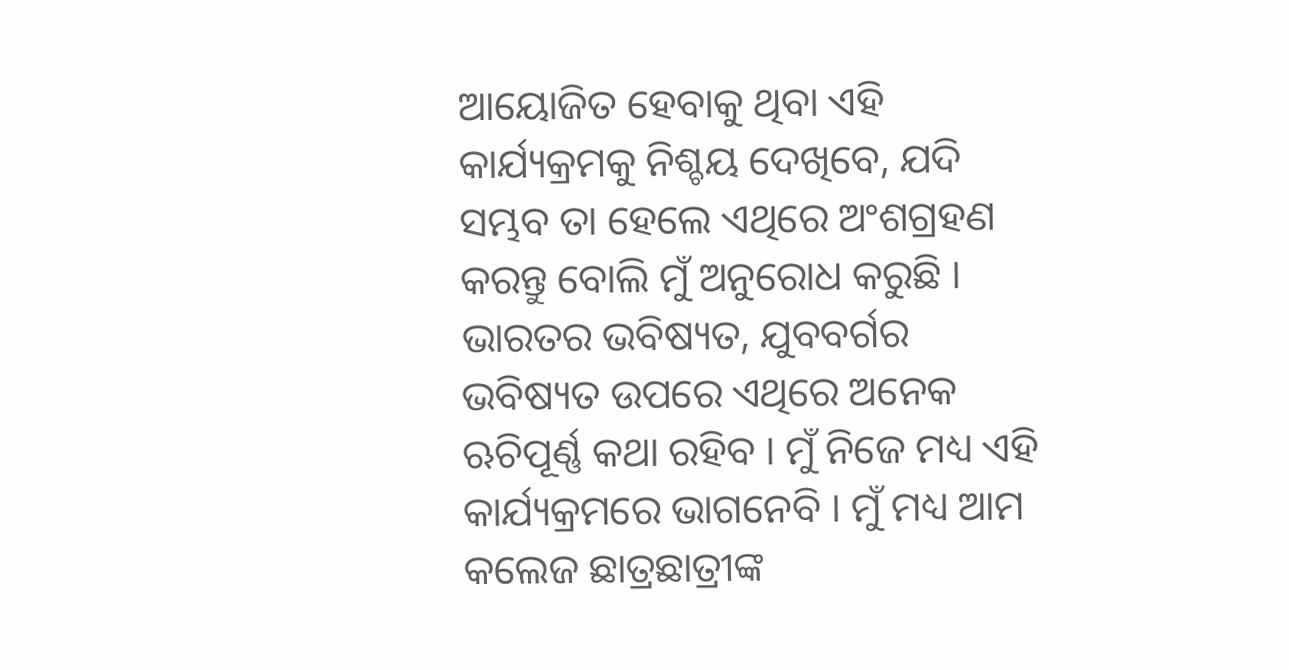ଆୟୋଜିତ ହେବାକୁ ଥିବା ଏହି କାର୍ଯ୍ୟକ୍ରମକୁ ନିଶ୍ଚୟ ଦେଖିବେ, ଯଦି ସମ୍ଭବ ତା ହେଲେ ଏଥିରେ ଅଂଶଗ୍ରହଣ କରନ୍ତୁ ବୋଲି ମୁଁ ଅନୁରୋଧ କରୁଛି । ଭାରତର ଭବିଷ୍ୟତ, ଯୁବବର୍ଗର ଭବିଷ୍ୟତ ଉପରେ ଏଥିରେ ଅନେକ ଋଚିପୂର୍ଣ୍ଣ କଥା ରହିବ । ମୁଁ ନିଜେ ମଧ୍ୟ ଏହି କାର୍ଯ୍ୟକ୍ରମରେ ଭାଗନେବି । ମୁଁ ମଧ୍ୟ ଆମ କଲେଜ ଛାତ୍ରଛାତ୍ରୀଙ୍କ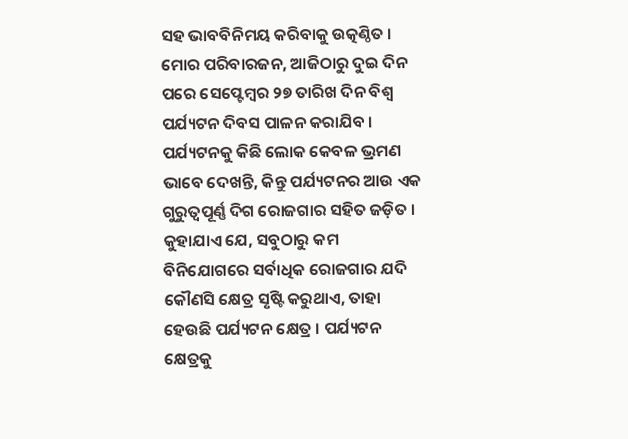ସହ ଭାବବିନିମୟ କରିବାକୁ ଉତ୍କଣ୍ଠିତ ।
ମୋର ପରିବାରଜନ, ଆଜିଠାରୁ ଦୁଇ ଦିନ ପରେ ସେପ୍ଟେମ୍ବର ୨୭ ତାରିଖ ଦିନ ବିଶ୍ୱ ପର୍ଯ୍ୟଟନ ଦିବସ ପାଳନ କରାଯିବ । ପର୍ଯ୍ୟଟନକୁ କିଛି ଲୋକ କେବଳ ଭ୍ରମଣ ଭାବେ ଦେଖନ୍ତି, କିନ୍ତୁ ପର୍ଯ୍ୟଟନର ଆଉ ଏକ ଗୁରୁତ୍ୱପୂର୍ଣ୍ଣ ଦିଗ ରୋଜଗାର ସହିତ ଜଡ଼ିତ । କୁହାଯାଏ ଯେ, ସବୁଠାରୁ କମ ବିନିଯୋଗରେ ସର୍ବାଧିକ ରୋଜଗାର ଯଦି କୌଣସି କ୍ଷେତ୍ର ସୃଷ୍ଟି କରୁଥାଏ, ତାହା ହେଉଛି ପର୍ଯ୍ୟଟନ କ୍ଷେତ୍ର । ପର୍ଯ୍ୟଟନ କ୍ଷେତ୍ରକୁ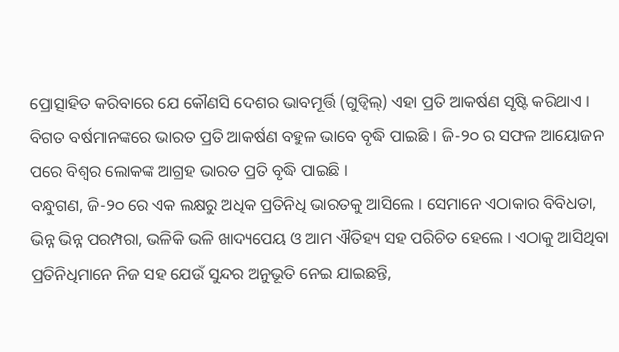ପ୍ରୋତ୍ସାହିତ କରିବାରେ ଯେ କୌଣସି ଦେଶର ଭାବମୂର୍ତ୍ତି (ଗୁଡ୍ୱିଲ୍) ଏହା ପ୍ରତି ଆକର୍ଷଣ ସୃଷ୍ଟି କରିଥାଏ । ବିଗତ ବର୍ଷମାନଙ୍କରେ ଭାରତ ପ୍ରତି ଆକର୍ଷଣ ବହୁଳ ଭାବେ ବୃଦ୍ଧି ପାଇଛି । ଜି-୨୦ ର ସଫଳ ଆୟୋଜନ ପରେ ବିଶ୍ୱର ଲୋକଙ୍କ ଆଗ୍ରହ ଭାରତ ପ୍ରତି ବୃଦ୍ଧି ପାଇଛି ।
ବନ୍ଧୁଗଣ, ଜି-୨୦ ରେ ଏକ ଲକ୍ଷରୁ ଅଧିକ ପ୍ରତିନିଧି ଭାରତକୁ ଆସିଲେ । ସେମାନେ ଏଠାକାର ବିବିଧତା, ଭିନ୍ନ ଭିନ୍ନ ପରମ୍ପରା, ଭଳିକି ଭଳି ଖାଦ୍ୟପେୟ ଓ ଆମ ଐତିହ୍ୟ ସହ ପରିଚିତ ହେଲେ । ଏଠାକୁ ଆସିଥିବା ପ୍ରତିନିଧିମାନେ ନିଜ ସହ ଯେଉଁ ସୁନ୍ଦର ଅନୁଭୂତି ନେଇ ଯାଇଛନ୍ତି,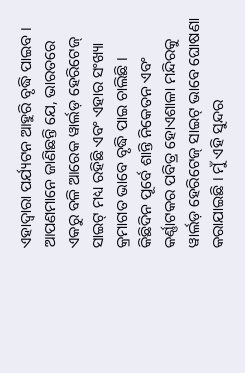ଏହାଦ୍ୱାରା ପର୍ଯ୍ୟଟନ ଆହୁରି ବୃଦ୍ଧି ପାଇବ । ଆପଣମାନେ ଜାଣିଛନ୍ତି ଯେ, ଭାରତରେ ଏକରୁ ବଳି ଆରେକ ୱାର୍ଲଡ଼ ହେରିଟେଜ୍ ସାଇଟ୍ ମଧ୍ୟ ରହିଛି ଏବଂ ଏହାର ସଂଖ୍ୟା କ୍ରମାଗତ ଭାବେ ବୃଦ୍ଧି ପାଇ ଚାଲିଛି । କିଛିଦିନ ପୂର୍ବେ ଶାନ୍ତି ନିକେତନ ଏବଂ କର୍ଣ୍ଣାଟକର ପବିତ୍ର ହୋଏଶାଳା ମନ୍ଦିରକୁ ୱାର୍ଲଡ଼ ହେରିଟେଜ୍ ସାଇଟ୍ ଭାବେ ଘୋଷଣା କରାଯାଇଛି । ମୁଁ ଏହି ସୁନ୍ଦର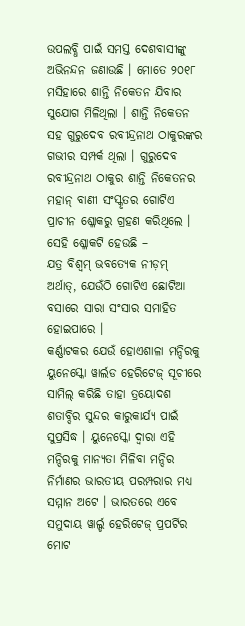ଉପଲବ୍ଧି ପାଇଁ ସମସ୍ତ ଦେଶବାସୀଙ୍କୁ ଅଭିନନ୍ଦନ ଜଣାଉଛି । ମୋତେ ୨୦୧୮ ମସିହାରେ ଶାନ୍ତି ନିକେତନ ଯିବାର ସୁଯୋଗ ମିଳିଥିଲା । ଶାନ୍ତି ନିକେତନ ସହ ଗୁରୁଦେବ ରବୀନ୍ଦ୍ରନାଥ ଠାକୁରଙ୍କର ଗଭୀର ସମ୍ପର୍କ ଥିଲା । ଗୁରୁଦେବ ରବୀନ୍ଦ୍ରନାଥ ଠାକୁର ଶାନ୍ତି ନିକେତନର ମହାନ୍ ବାଣୀ ସଂସ୍କୃତର ଗୋଟିଏ ପ୍ରାଚୀନ ଶ୍ଳୋକରୁ ଗ୍ରହଣ କରିଥିଲେ । ସେହି ଶ୍ଳୋକଟି ହେଉଛି –
ଯତ୍ର ବିଶ୍ୱମ୍ ଭବତ୍ୟେକ ନୀଡ଼ମ୍
ଅର୍ଥାତ୍, ଯେଉଁଠି ଗୋଟିଏ ଛୋଟିଆ ବସାରେ ସାରା ସଂସାର ସମାହିତ ହୋଇପାରେ ।
କର୍ଣ୍ଣାଟକର ଯେଉଁ ହୋଏଶାଳା ମନ୍ଦିରକୁ ୟୁନେସ୍କୋ ୱାର୍ଲଡ ହେରିଟେଜ୍ ସୂଚୀରେ ସାମିଲ୍ କରିଛି ତାହା ତ୍ରୟୋଦଶ ଶତାବ୍ଦିର ସୁନ୍ଦର କାରୁକାର୍ଯ୍ୟ ପାଇଁ ସୁପ୍ରସିଦ୍ଧ । ୟୁନେସ୍କୋ ଦ୍ୱାରା ଏହି ମନ୍ଦିରକୁ ମାନ୍ୟତା ମିଳିବା ମନ୍ଦିର ନିର୍ମାଣର ଭାରତୀୟ ପରମ୍ପରାର ମଧ୍ୟ ସମ୍ମାନ ଅଟେ । ଭାରତରେ ଏବେ ସମୁଦାୟ ୱାର୍ଲ୍ଡ ହେରିଟେଜ୍ ପ୍ରପର୍ଟିର ମୋଟ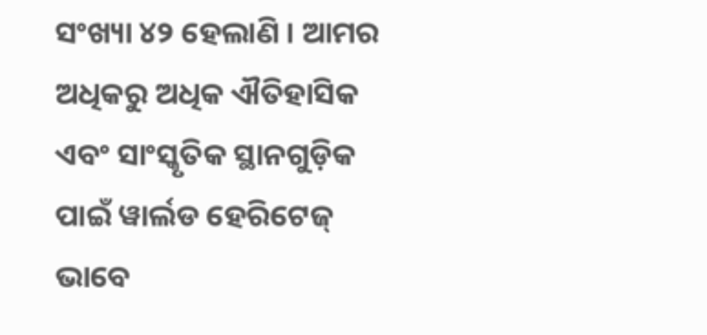ସଂଖ୍ୟା ୪୨ ହେଲାଣି । ଆମର ଅଧିକରୁ ଅଧିକ ଐତିହାସିକ ଏବଂ ସାଂସ୍କୃତିକ ସ୍ଥାନଗୁଡ଼ିକ ପାଇଁ ୱାର୍ଲଡ ହେରିଟେଜ୍ ଭାବେ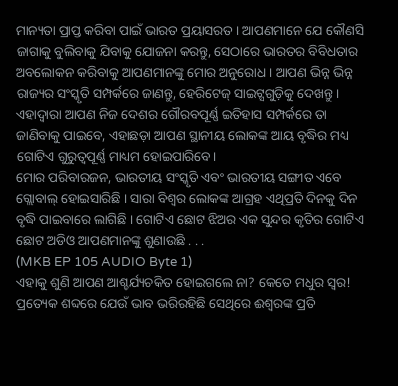ମାନ୍ୟତା ପ୍ରାପ୍ତ କରିବା ପାଇଁ ଭାରତ ପ୍ରୟାସରତ । ଆପଣମାନେ ଯେ କୌଣସି ଜାଗାକୁ ବୁଲିବାକୁ ଯିବାକୁ ଯୋଜନା କରନ୍ତୁ, ସେଠାରେ ଭାରତର ବିବିଧତାର ଅବଲୋକନ କରିବାକୁ ଆପଣମାନଙ୍କୁ ମୋର ଅନୁରୋଧ । ଆପଣ ଭିନ୍ନ ଭିନ୍ନ ରାଜ୍ୟର ସଂସ୍କୃତି ସମ୍ପର୍କରେ ଜାଣନ୍ତୁ, ହେରିଟେଜ୍ ସାଇଟ୍ସଗୁଡ଼ିକୁ ଦେଖନ୍ତୁ । ଏହାଦ୍ୱାରା ଆପଣ ନିଜ ଦେଶର ଗୌରବପୂର୍ଣ୍ଣ ଇତିହାସ ସମ୍ପର୍କରେ ତା ଜାଣିବାକୁ ପାଇବେ, ଏହାଛଡ଼ା ଆପଣ ସ୍ଥାନୀୟ ଲୋକଙ୍କ ଆୟ ବୃଦ୍ଧିର ମଧ୍ୟ ଗୋଟିଏ ଗୁରୁତ୍ୱପୂର୍ଣ୍ଣ ମାଧ୍ୟମ ହୋଇପାରିବେ।
ମୋର ପରିବାରଜନ, ଭାରତୀୟ ସଂସ୍କୃତି ଏବଂ ଭାରତୀୟ ସଙ୍ଗୀତ ଏବେ ଗ୍ଲୋବାଲ୍ ହୋଇସାରିଛି । ସାରା ବିଶ୍ୱର ଲୋକଙ୍କ ଆଗ୍ରହ ଏଥିପ୍ରତି ଦିନକୁ ଦିନ ବୃଦ୍ଧି ପାଇବାରେ ଲାଗିଛି । ଗୋଟିଏ ଛୋଟ ଝିଅର ଏକ ସୁନ୍ଦର କୃତିର ଗୋଟିଏ ଛୋଟ ଅଡିଓ ଆପଣମାନଙ୍କୁ ଶୁଣାଉଛି . . .
(MKB EP 105 AUDIO Byte 1)
ଏହାକୁ ଶୁଣି ଆପଣ ଆଶ୍ଚର୍ଯ୍ୟଚକିତ ହୋଇଗଲେ ନା? କେତେ ମଧୁର ସ୍ୱର! ପ୍ରତ୍ୟେକ ଶବ୍ଦରେ ଯେଉଁ ଭାବ ଭରିରହିଛି ସେଥିରେ ଈଶ୍ୱରଙ୍କ ପ୍ରତି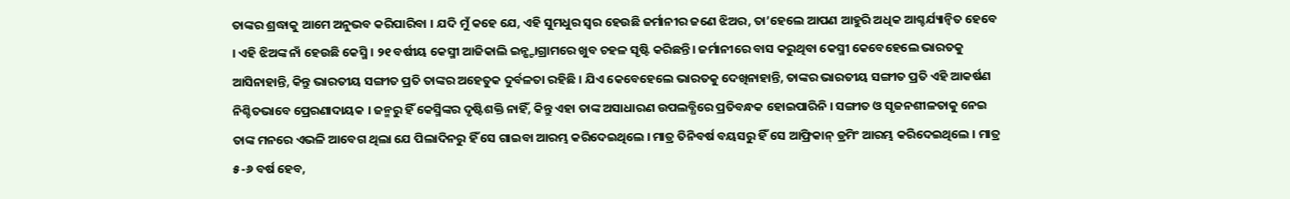ତାଙ୍କର ଶ୍ରଦ୍ଧାକୁ ଆମେ ଅନୁଭବ କରିପାରିବା । ଯଦି ମୁଁ କହେ ଯେ, ଏହି ସୁମଧୁର ସ୍ୱର ହେଉଛି ଜର୍ମାନୀର ଜଣେ ଝିଅର, ତା’ହେଲେ ଆପଣ ଆହୁରି ଅଧିକ ଆଶ୍ଚର୍ଯ୍ୟାନ୍ୱିତ ହେବେ । ଏହି ଝିଅଙ୍କ ନାଁ ହେଉଛି କେସ୍ମି । ୨୧ ବର୍ଷୀୟ କେସ୍ମୀ ଆଜିକାଲି ଇନ୍ଷ୍ଟାଗ୍ରାମରେ ଖୁବ ଚହଳ ସୃଷ୍ଟି କରିଛନ୍ତି। ଜର୍ମାନୀରେ ବାସ କରୁଥିବା କେସ୍ମୀ କେବେହେଲେ ଭାରତକୁ ଆସିନାହାନ୍ତି, କିନ୍ତୁ ଭାରତୀୟ ସଙ୍ଗୀତ ପ୍ରତି ତାଙ୍କର ଅହେତୁକ ଦୁର୍ବଳତା ରହିଛି । ଯିଏ କେବେହେଲେ ଭାରତକୁ ଦେଖିନାହାନ୍ତି, ତାଙ୍କର ଭାରତୀୟ ସଙ୍ଗୀତ ପ୍ରତି ଏହି ଆକର୍ଷଣ ନିଶ୍ଚିତଭାବେ ପ୍ରେରଣାଦାୟକ । ଜନ୍ମରୁ ହିଁ କେସ୍ମିଙ୍କର ଦୃଷ୍ଟିଶକ୍ତି ନାହିଁ, କିନ୍ତୁ ଏହା ତାଙ୍କ ଅସାଧାରଣ ଉପଲବ୍ଧିରେ ପ୍ରତିବନ୍ଧକ ହୋଇପାରିନି । ସଙ୍ଗୀତ ଓ ସୃଜନଶୀଳତାକୁ ନେଇ ତାଙ୍କ ମନରେ ଏଭଳି ଆବେଗ ଥିଲା ଯେ ପିଲାଦିନରୁ ହିଁ ସେ ଗାଇବା ଆରମ୍ଭ କରିଦେଇଥିଲେ । ମାତ୍ର ତିନିବର୍ଷ ବୟସରୁ ହିଁ ସେ ଆଫ୍ରିକାନ୍ ଡ୍ରମିଂ ଆରମ୍ଭ କରିଦେଇଥିଲେ । ମାତ୍ର ୫-୬ ବର୍ଷ ହେବ,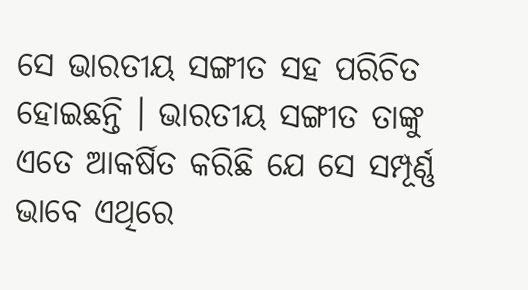ସେ ଭାରତୀୟ ସଙ୍ଗୀତ ସହ ପରିଚିତ ହୋଇଛନ୍ତି । ଭାରତୀୟ ସଙ୍ଗୀତ ତାଙ୍କୁ ଏତେ ଆକର୍ଷିତ କରିଛି ଯେ ସେ ସମ୍ପୂର୍ଣ୍ଣ ଭାବେ ଏଥିରେ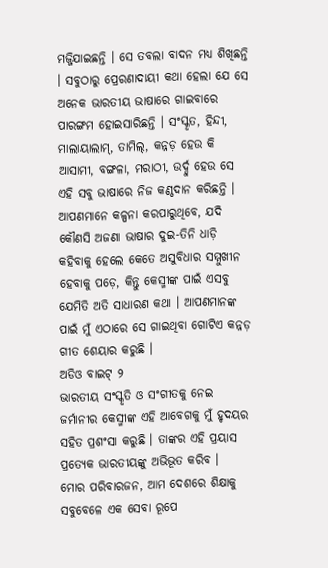ମଜ୍ଜିଯାଇଛନ୍ତି । ସେ ତବଲା ବାଦନ ମଧ୍ୟ ଶିଖିଛନ୍ତି । ସବୁଠାରୁ ପ୍ରେରଣାଦାୟୀ କଥା ହେଲା ଯେ ସେ ଅନେକ ଭାରତୀୟ ଭାଷାରେ ଗାଇବାରେ ପାରଙ୍ଗମ ହୋଇସାରିଛନ୍ତି । ସଂସ୍କୃତ, ହିନ୍ଦୀ, ମାଲାୟାଲାମ୍, ତାମିଲ୍, କନ୍ନଡ଼ ହେଉ କି ଆସାମୀ, ବଙ୍ଗଳା, ମରାଠୀ, ଉର୍ଦ୍ଦୁ ହେଉ ସେ ଏହି ସବୁ ଭାଷାରେ ନିଜ କଣ୍ଠଦାନ କରିଛନ୍ତି । ଆପଣମାନେ କଳ୍ପନା କରପାରୁଥିବେ, ଯଦି କୌଣସି ଅଜଣା ଭାଷାର ଦୁଇ-ତିନି ଧାଡ଼ି କହିବାକୁ ହେଲେ କେତେ ଅସୁବିଧାର ସମ୍ମୁଖୀନ ହେବାକୁ ପଡ଼େ, କିନ୍ତୁ କେସ୍ମୀଙ୍କ ପାଇଁ ଏସବୁ ଯେମିତି ଅତି ସାଧାରଣ କଥା । ଆପଣମାନଙ୍କ ପାଇଁ ମୁଁ ଏଠାରେ ସେ ଗାଇଥିବା ଗୋଟିଏ କନ୍ନଡ଼ ଗୀତ ଶେୟାର କରୁଛି ।
ଅଡିଓ ବାଇଟ୍ ୨
ଭାରତୀୟ ସଂସ୍କୃତି ଓ ସଂଗୀତକୁ ନେଇ ଜର୍ମାନୀର କେସ୍ମୀଙ୍କ ଏହି ଆବେଗକୁ ମୁଁ ହୃଦୟର ସହିତ ପ୍ରଶଂସା କରୁଛି । ତାଙ୍କର ଏହି ପ୍ରୟାସ ପ୍ରତ୍ୟେକ ଭାରତୀୟଙ୍କୁ ଅଭିଭୂତ କରିବ ।
ମୋର ପରିବାରଜନ, ଆମ ଦେଶରେ ଶିକ୍ଷାକୁ ସବୁବେଳେ ଏକ ସେବା ରୂପେ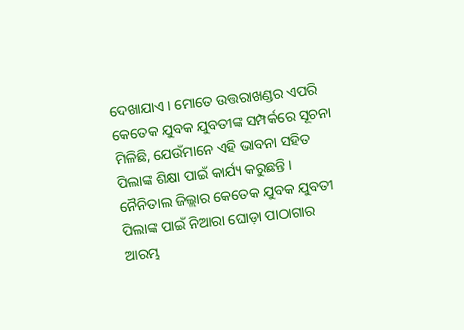ଦେଖାଯାଏ । ମୋତେ ଉତ୍ତରାଖଣ୍ଡର ଏପରି କେତେକ ଯୁବକ ଯୁବତୀଙ୍କ ସମ୍ପର୍କରେ ସୂଚନା ମିଳିଛି, ଯେଉଁମାନେ ଏହି ଭାବନା ସହିତ ପିଲାଙ୍କ ଶିକ୍ଷା ପାଇଁ କାର୍ଯ୍ୟ କରୁଛନ୍ତି । ନୈନିତାଲ ଜିଲ୍ଲାର କେତେକ ଯୁବକ ଯୁବତୀ ପିଲାଙ୍କ ପାଇଁ ନିଆରା ଘୋଡ଼ା ପାଠାଗାର ଆରମ୍ଭ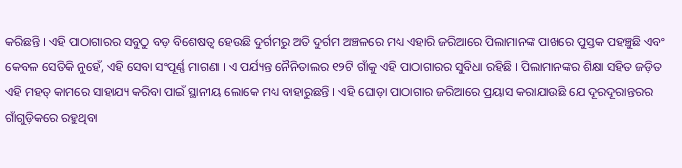କରିଛନ୍ତି । ଏହି ପାଠାଗାରର ସବୁଠୁ ବଡ଼ ବିଶେଷତ୍ୱ ହେଉଛି ଦୁର୍ଗମରୁ ଅତି ଦୁର୍ଗମ ଅଞ୍ଚଳରେ ମଧ୍ୟ ଏହାରି ଜରିଆରେ ପିଲାମାନଙ୍କ ପାଖରେ ପୁସ୍ତକ ପହଞ୍ଚୁଛି ଏବଂ କେବଳ ସେତିକି ନୁହେଁ, ଏହି ସେବା ସଂପୂର୍ଣ୍ଣ ମାଗଣା । ଏ ପର୍ଯ୍ୟନ୍ତ ନୈନିତାଲର ୧୨ଟି ଗାଁକୁ ଏହି ପାଠାଗାରର ସୁବିଧା ରହିଛି । ପିଲାମାନଙ୍କର ଶିକ୍ଷା ସହିତ ଜଡ଼ିତ ଏହି ମହତ୍ କାମରେ ସାହାଯ୍ୟ କରିବା ପାଇଁ ସ୍ଥାନୀୟ ଲୋକେ ମଧ୍ୟ ବାହାରୁଛନ୍ତି । ଏହି ଘୋଡ଼ା ପାଠାଗାର ଜରିଆରେ ପ୍ରୟାସ କରାଯାଉଛି ଯେ ଦୂରଦୂରାନ୍ତରର ଗାଁଗୁଡ଼ିକରେ ରହୁଥିବା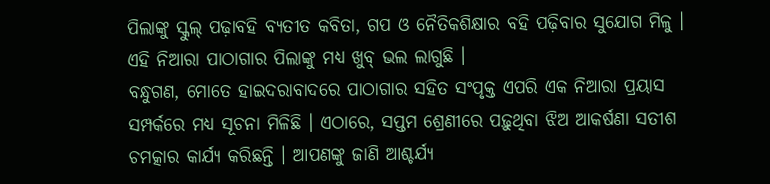ପିଲାଙ୍କୁ ସ୍କୁଲ୍ ପଢ଼ାବହି ବ୍ୟତୀତ କବିତା, ଗପ ଓ ନୈତିକଶିକ୍ଷାର ବହି ପଢ଼ିବାର ସୁଯୋଗ ମିଳୁ । ଏହି ନିଆରା ପାଠାଗାର ପିଲାଙ୍କୁ ମଧ୍ୟ ଖୁବ୍ ଭଲ ଲାଗୁଛି ।
ବନ୍ଧୁଗଣ, ମୋତେ ହାଇଦରାବାଦରେ ପାଠାଗାର ସହିତ ସଂପୃକ୍ତ ଏପରି ଏକ ନିଆରା ପ୍ରୟାସ ସମ୍ପର୍କରେ ମଧ୍ୟ ସୂଚନା ମିଳିଛି । ଏଠାରେ, ସପ୍ତମ ଶ୍ରେଣୀରେ ପଢ଼ୁଥିବା ଝିଅ ଆକର୍ଷଣା ସତୀଶ ଚମତ୍କାର କାର୍ଯ୍ୟ କରିଛନ୍ତି । ଆପଣଙ୍କୁ ଜାଣି ଆଶ୍ଚର୍ଯ୍ୟ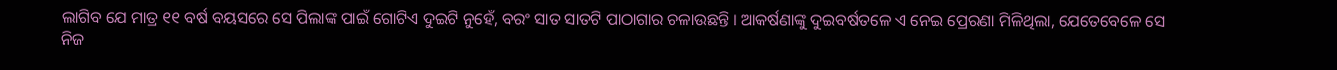ଲାଗିବ ଯେ ମାତ୍ର ୧୧ ବର୍ଷ ବୟସରେ ସେ ପିଲାଙ୍କ ପାଇଁ ଗୋଟିଏ ଦୁଇଟି ନୁହେଁ, ବରଂ ସାତ ସାତଟି ପାଠାଗାର ଚଳାଉଛନ୍ତି । ଆକର୍ଷଣାଙ୍କୁ ଦୁଇବର୍ଷତଳେ ଏ ନେଇ ପ୍ରେରଣା ମିଳିଥିଲା, ଯେତେବେଳେ ସେ ନିଜ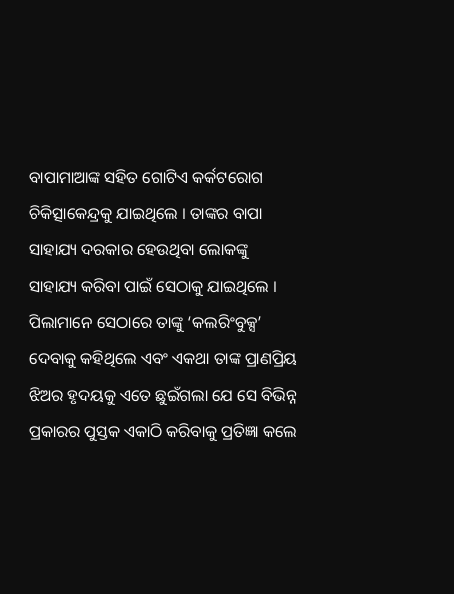ବାପାମାଆଙ୍କ ସହିତ ଗୋଟିଏ କର୍କଟରୋଗ ଚିକିତ୍ସାକେନ୍ଦ୍ରକୁ ଯାଇଥିଲେ । ତାଙ୍କର ବାପା ସାହାଯ୍ୟ ଦରକାର ହେଉଥିବା ଲୋକଙ୍କୁ ସାହାଯ୍ୟ କରିବା ପାଇଁ ସେଠାକୁ ଯାଇଥିଲେ । ପିଲାମାନେ ସେଠାରେ ତାଙ୍କୁ ‘କଲରିଂବୁକ୍ସ’ ଦେବାକୁ କହିଥିଲେ ଏବଂ ଏକଥା ତାଙ୍କ ପ୍ରାଣପ୍ରିୟ ଝିଅର ହୃଦୟକୁ ଏତେ ଛୁଇଁଗଲା ଯେ ସେ ବିଭିନ୍ନ ପ୍ରକାରର ପୁସ୍ତକ ଏକାଠି କରିବାକୁ ପ୍ରତିଜ୍ଞା କଲେ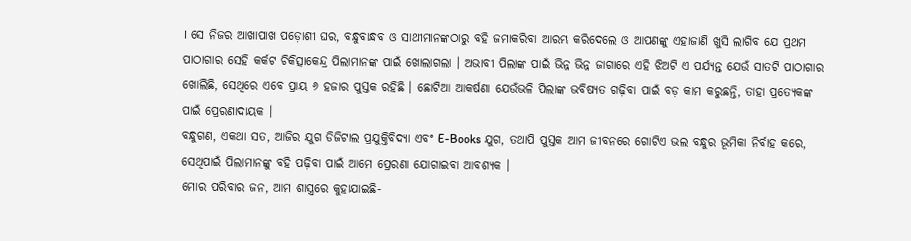। ସେ ନିଜର ଆଖାପାଖ ପଡ଼ୋଶୀ ଘର, ବନ୍ଧୁବାନ୍ଧବ ଓ ସାଥୀମାନଙ୍କଠାରୁ ବହି ଜମାକରିବା ଆରମ୍ଭ କରିଦେଲେ ଓ ଆପଣଙ୍କୁ ଏହାଜାଣି ଖୁସି ଲାଗିବ ଯେ ପ୍ରଥମ ପାଠାଗାର ସେହି କର୍କଟ ଚିକିତ୍ସାକେନ୍ଦ୍ର ପିଲାମାନଙ୍କ ପାଇଁ ଖୋଲାଗଲା । ଅଭାବୀ ପିଲାଙ୍କ ପାଇଁ ଭିନ୍ନ ଭିନ୍ନ ଜାଗାରେ ଏହି ଝିଅଟି ଏ ପର୍ଯ୍ୟନ୍ତ ଯେଉଁ ସାତଟି ପାଠାଗାର ଖୋଲିଛି, ସେଥିରେ ଏବେ ପ୍ରାୟ ୬ ହଜାର ପୁସ୍ତକ ରହିଛି । ଛୋଟିଆ ଆକର୍ଷଣା ଯେଉଁଭଳି ପିଲାଙ୍କ ଭବିଷ୍ୟତ ଗଢ଼ିବା ପାଇଁ ବଡ଼ କାମ କରୁଛନ୍ତି, ତାହା ପ୍ରତ୍ୟେକଙ୍କ ପାଇଁ ପ୍ରେରଣାଦାୟକ ।
ବନ୍ଧୁଗଣ, ଏକଥା ସତ, ଆଜିର ଯୁଗ ଡିଜିଟାଲ ପ୍ରଯୁକ୍ତିବିଦ୍ୟା ଏବଂ E-Books ଯୁଗ, ତଥାପି ପୁସ୍ତକ ଆମ ଜୀବନରେ ଗୋଟିଏ ଭଲ ବନ୍ଧୁର ଭୂମିକା ନିର୍ବାହ କରେ, ସେଥିପାଇଁ ପିଲାମାନଙ୍କୁ ବହି ପଢ଼ିବା ପାଇଁ ଆମେ ପ୍ରେରଣା ଯୋଗାଇବା ଆବଶ୍ୟକ ।
ମୋର ପରିବାର ଜନ, ଆମ ଶାସ୍ତ୍ରରେ କୁହାଯାଇଛି-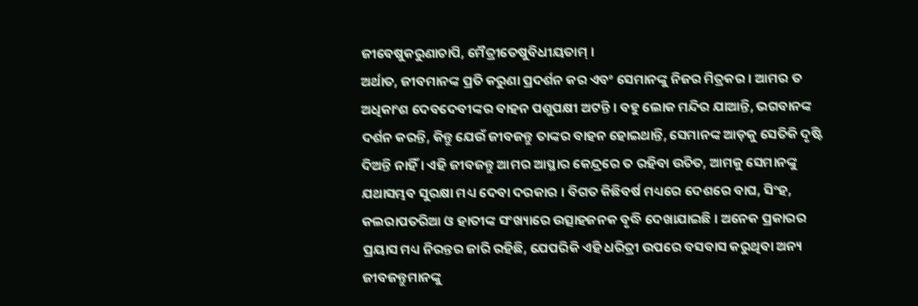ଜୀବେଷୁକରୁଣାଚାପି, ମୈତ୍ରୀତେଷୁବିଧୀୟତାମ୍ ।
ଅର୍ଥାତ, ଜୀବମାନଙ୍କ ପ୍ରତି କରୁଣା ପ୍ରଦର୍ଶନ କର ଏବଂ ସେମାନଙ୍କୁ ନିଜର ମିତ୍ରକର । ଆମର ତ ଅଧିକାଂଶ ଦେବଦେବୀଙ୍କର ବାହନ ପଶୁପକ୍ଷୀ ଅଟନ୍ତି । ବହୁ ଲୋକ ମନ୍ଦିର ଯାଆନ୍ତି, ଭଗବାନଙ୍କ ଦର୍ଶନ କରନ୍ତି, କିନ୍ତୁ ଯେଉଁ ଜୀବଜନ୍ତୁ ତାଙ୍କର ବାହନ ହୋଇଥାନ୍ତି, ସେମାନଙ୍କ ଆଡ଼କୁ ସେତିକି ଦୃଷ୍ଟି ଦିଅନ୍ତି ନାହିଁ । ଏହି ଜୀବଜନ୍ତୁ ଆମର ଆସ୍ଥାର କେନ୍ଦ୍ରରେ ତ ରହିବା ଉଚିତ, ଆମକୁ ସେମାନଙ୍କୁ ଯଥାସମ୍ଭବ ସୁରକ୍ଷା ମଧ୍ୟ ଦେବା ଦରକାର । ବିଗତ କିଛିବର୍ଷ ମଧ୍ୟରେ ଦେଶରେ ବାଘ, ସିଂହ, କଲରାପତରିଆ ଓ ହାତୀଙ୍କ ସଂଖ୍ୟାରେ ଉତ୍ସାହଜନକ ବୃଦ୍ଧି ଦେଖାଯାଇଛି । ଅନେକ ପ୍ରକାରର ପ୍ରୟାସ ମଧ୍ୟ ନିରନ୍ତର ଜାରି ରହିଛି, ଯେପରିକି ଏହି ଧରିତ୍ରୀ ଉପରେ ବସବାସ କରୁଥିବା ଅନ୍ୟ ଜୀବଜନ୍ତୁମାନଙ୍କୁ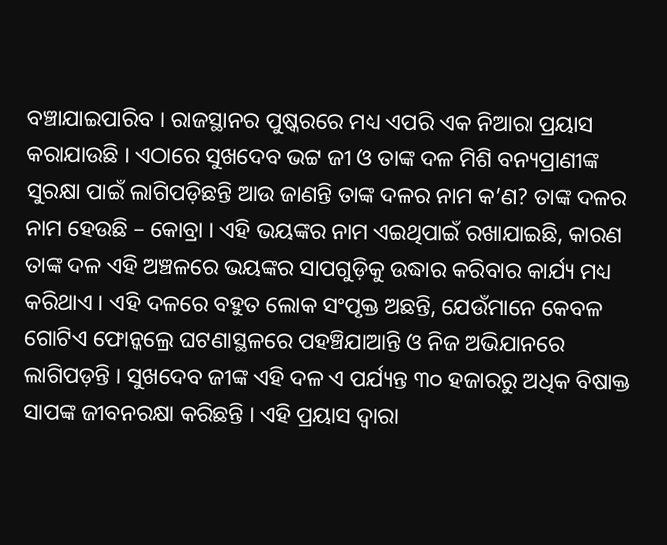ବଞ୍ଚାଯାଇପାରିବ । ରାଜସ୍ଥାନର ପୁଷ୍କରରେ ମଧ୍ୟ ଏପରି ଏକ ନିଆରା ପ୍ରୟାସ କରାଯାଉଛି । ଏଠାରେ ସୁଖଦେବ ଭଟ୍ଟ ଜୀ ଓ ତାଙ୍କ ଦଳ ମିଶି ବନ୍ୟପ୍ରାଣୀଙ୍କ ସୁରକ୍ଷା ପାଇଁ ଲାଗିପଡ଼ିଛନ୍ତି ଆଉ ଜାଣନ୍ତି ତାଙ୍କ ଦଳର ନାମ କ’ଣ? ତାଙ୍କ ଦଳର ନାମ ହେଉଛି – କୋବ୍ରା । ଏହି ଭୟଙ୍କର ନାମ ଏଇଥିପାଇଁ ରଖାଯାଇଛି, କାରଣ ତାଙ୍କ ଦଳ ଏହି ଅଞ୍ଚଳରେ ଭୟଙ୍କର ସାପଗୁଡ଼ିକୁ ଉଦ୍ଧାର କରିବାର କାର୍ଯ୍ୟ ମଧ୍ୟ କରିଥାଏ । ଏହି ଦଳରେ ବହୁତ ଲୋକ ସଂପୃକ୍ତ ଅଛନ୍ତି, ଯେଉଁମାନେ କେବଳ ଗୋଟିଏ ଫୋନ୍କଲ୍ରେ ଘଟଣାସ୍ଥଳରେ ପହଞ୍ଚିଯାଆନ୍ତି ଓ ନିଜ ଅଭିଯାନରେ ଲାଗିପଡ଼ନ୍ତି । ସୁଖଦେବ ଜୀଙ୍କ ଏହି ଦଳ ଏ ପର୍ଯ୍ୟନ୍ତ ୩୦ ହଜାରରୁ ଅଧିକ ବିଷାକ୍ତ ସାପଙ୍କ ଜୀବନରକ୍ଷା କରିଛନ୍ତି । ଏହି ପ୍ରୟାସ ଦ୍ୱାରା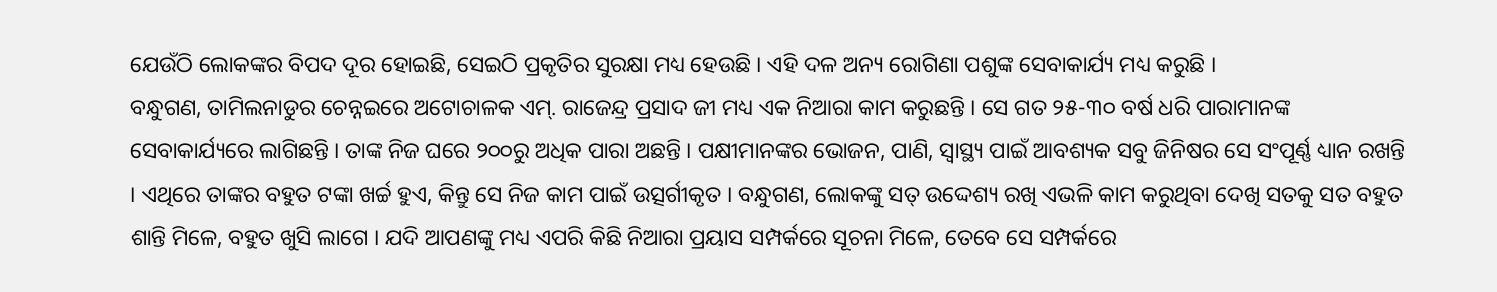ଯେଉଁଠି ଲୋକଙ୍କର ବିପଦ ଦୂର ହୋଇଛି, ସେଇଠି ପ୍ରକୃତିର ସୁରକ୍ଷା ମଧ୍ୟ ହେଉଛି । ଏହି ଦଳ ଅନ୍ୟ ରୋଗିଣା ପଶୁଙ୍କ ସେବାକାର୍ଯ୍ୟ ମଧ୍ୟ କରୁଛି ।
ବନ୍ଧୁଗଣ, ତାମିଲନାଡୁର ଚେନ୍ନଇରେ ଅଟୋଚାଳକ ଏମ୍. ରାଜେନ୍ଦ୍ର ପ୍ରସାଦ ଜୀ ମଧ୍ୟ ଏକ ନିଆରା କାମ କରୁଛନ୍ତି । ସେ ଗତ ୨୫-୩୦ ବର୍ଷ ଧରି ପାରାମାନଙ୍କ ସେବାକାର୍ଯ୍ୟରେ ଲାଗିଛନ୍ତି । ତାଙ୍କ ନିଜ ଘରେ ୨୦୦ରୁ ଅଧିକ ପାରା ଅଛନ୍ତି । ପକ୍ଷୀମାନଙ୍କର ଭୋଜନ, ପାଣି, ସ୍ୱାସ୍ଥ୍ୟ ପାଇଁ ଆବଶ୍ୟକ ସବୁ ଜିନିଷର ସେ ସଂପୂର୍ଣ୍ଣ ଧ୍ୟାନ ରଖନ୍ତି । ଏଥିରେ ତାଙ୍କର ବହୁତ ଟଙ୍କା ଖର୍ଚ୍ଚ ହୁଏ, କିନ୍ତୁ ସେ ନିଜ କାମ ପାଇଁ ଉତ୍ସର୍ଗୀକୃତ । ବନ୍ଧୁଗଣ, ଲୋକଙ୍କୁ ସତ୍ ଉଦ୍ଦେଶ୍ୟ ରଖି ଏଭଳି କାମ କରୁଥିବା ଦେଖି ସତକୁ ସତ ବହୁତ ଶାନ୍ତି ମିଳେ, ବହୁତ ଖୁସି ଲାଗେ । ଯଦି ଆପଣଙ୍କୁ ମଧ୍ୟ ଏପରି କିଛି ନିଆରା ପ୍ରୟାସ ସମ୍ପର୍କରେ ସୂଚନା ମିଳେ, ତେବେ ସେ ସମ୍ପର୍କରେ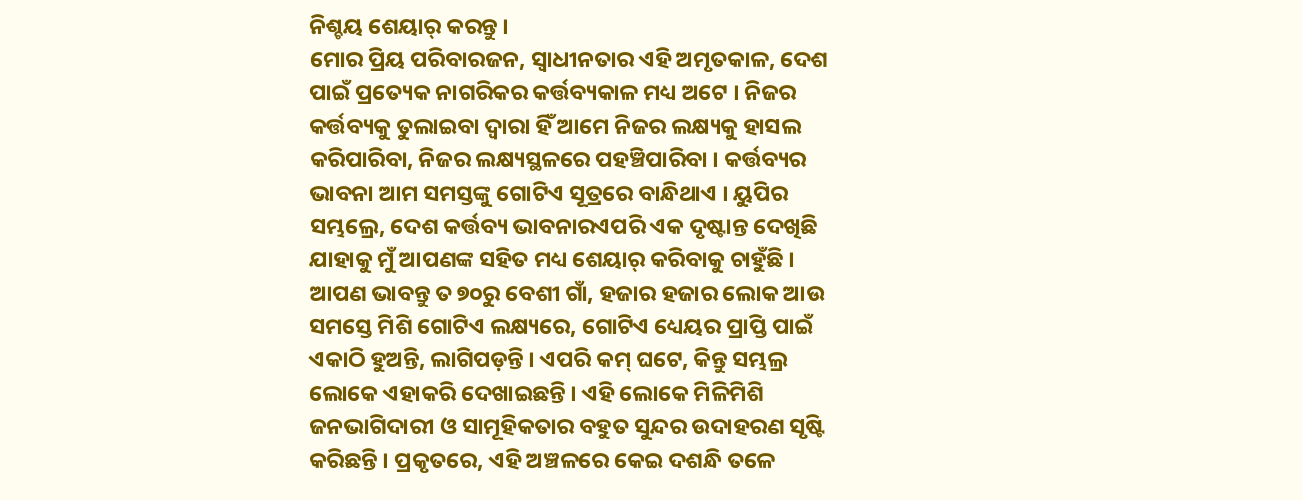ନିଶ୍ଚୟ ଶେୟାର୍ କରନ୍ତୁ ।
ମୋର ପ୍ରିୟ ପରିବାରଜନ, ସ୍ୱାଧୀନତାର ଏହି ଅମୃତକାଳ, ଦେଶ ପାଇଁ ପ୍ରତ୍ୟେକ ନାଗରିକର କର୍ତ୍ତବ୍ୟକାଳ ମଧ୍ୟ ଅଟେ । ନିଜର କର୍ତ୍ତବ୍ୟକୁ ତୁଲାଇବା ଦ୍ୱାରା ହିଁ ଆମେ ନିଜର ଲକ୍ଷ୍ୟକୁ ହାସଲ କରିପାରିବା, ନିଜର ଲକ୍ଷ୍ୟସ୍ଥଳରେ ପହଞ୍ଚିପାରିବା । କର୍ତ୍ତବ୍ୟର ଭାବନା ଆମ ସମସ୍ତଙ୍କୁ ଗୋଟିଏ ସୂତ୍ରରେ ବାନ୍ଧିଥାଏ । ୟୁପିର ସମ୍ଭଲ୍ରେ, ଦେଶ କର୍ତ୍ତବ୍ୟ ଭାବନାରଏପରି ଏକ ଦୃଷ୍ଟାନ୍ତ ଦେଖିଛି ଯାହାକୁ ମୁଁ ଆପଣଙ୍କ ସହିତ ମଧ୍ୟ ଶେୟାର୍ କରିବାକୁ ଚାହୁଁଛି । ଆପଣ ଭାବନ୍ତୁ ତ ୭୦ରୁ ବେଶୀ ଗାଁ, ହଜାର ହଜାର ଲୋକ ଆଉ ସମସ୍ତେ ମିଶି ଗୋଟିଏ ଲକ୍ଷ୍ୟରେ, ଗୋଟିଏ ଧ୍ୟେୟର ପ୍ରାପ୍ତି ପାଇଁ ଏକାଠି ହୁଅନ୍ତି, ଲାଗିପଡ଼ନ୍ତି । ଏପରି କମ୍ ଘଟେ, କିନ୍ତୁ ସମ୍ଭଲ୍ର ଲୋକେ ଏହାକରି ଦେଖାଇଛନ୍ତି । ଏହି ଲୋକେ ମିଳିମିଶି ଜନଭାଗିଦାରୀ ଓ ସାମୂହିକତାର ବହୁତ ସୁନ୍ଦର ଉଦାହରଣ ସୃଷ୍ଟି କରିଛନ୍ତି । ପ୍ରକୃତରେ, ଏହି ଅଞ୍ଚଳରେ କେଇ ଦଶନ୍ଧି ତଳେ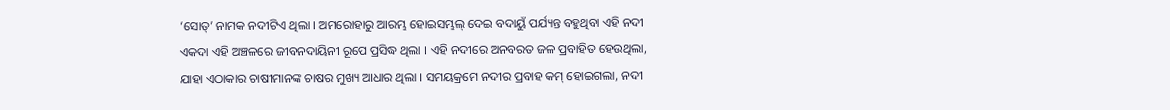‘ସୋତ୍’ ନାମକ ନଦୀଟିଏ ଥିଲା । ଅମରୋହାରୁ ଆରମ୍ଭ ହୋଇସମ୍ଭଲ୍ ଦେଇ ବଦାୟୁଁ ପର୍ଯ୍ୟନ୍ତ ବହୁଥିବା ଏହି ନଦୀ ଏକଦା ଏହି ଅଞ୍ଚଳରେ ଜୀବନଦାୟିନୀ ରୂପେ ପ୍ରସିଦ୍ଧ ଥିଲା । ଏହି ନଦୀରେ ଅନବରତ ଜଳ ପ୍ରବାହିତ ହେଉଥିଲା, ଯାହା ଏଠାକାର ଚାଷୀମାନଙ୍କ ଚାଷର ମୁଖ୍ୟ ଆଧାର ଥିଲା । ସମୟକ୍ରମେ ନଦୀର ପ୍ରବାହ କମ୍ ହୋଇଗଲା, ନଦୀ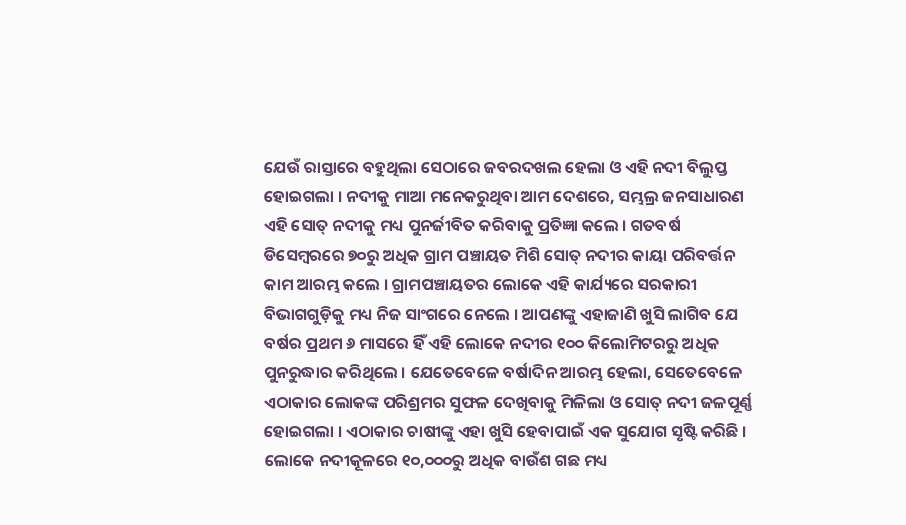ଯେଉଁ ରାସ୍ତାରେ ବହୁଥିଲା ସେଠାରେ ଜବରଦଖଲ ହେଲା ଓ ଏହି ନଦୀ ବିଲୁପ୍ତ ହୋଇଗଲା । ନଦୀକୁ ମାଆ ମନେକରୁଥିବା ଆମ ଦେଶରେ, ସମ୍ଭଲ୍ର ଜନସାଧାରଣ ଏହି ସୋତ୍ ନଦୀକୁ ମଧ୍ୟ ପୁନର୍ଜୀବିତ କରିବାକୁ ପ୍ରତିଜ୍ଞା କଲେ । ଗତବର୍ଷ ଡିସେମ୍ବରରେ ୭୦ରୁ ଅଧିକ ଗ୍ରାମ ପଞ୍ଚାୟତ ମିଶି ସୋତ୍ ନଦୀର କାୟା ପରିବର୍ତ୍ତନ କାମ ଆରମ୍ଭ କଲେ । ଗ୍ରାମପଞ୍ଚାୟତର ଲୋକେ ଏହି କାର୍ଯ୍ୟରେ ସରକାରୀ ବିଭାଗଗୁଡ଼ିକୁ ମଧ୍ୟ ନିଜ ସାଂଗରେ ନେଲେ । ଆପଣଙ୍କୁ ଏହାଜାଣି ଖୁସି ଲାଗିବ ଯେ ବର୍ଷର ପ୍ରଥମ ୬ ମାସରେ ହିଁ ଏହି ଲୋକେ ନଦୀର ୧୦୦ କିଲୋମିଟରରୁ ଅଧିକ ପୁନରୁଦ୍ଧାର କରିଥିଲେ । ଯେତେବେଳେ ବର୍ଷାଦିନ ଆରମ୍ଭ ହେଲା, ସେତେବେଳେ ଏଠାକାର ଲୋକଙ୍କ ପରିଶ୍ରମର ସୁଫଳ ଦେଖିବାକୁ ମିଳିଲା ଓ ସୋତ୍ ନଦୀ ଜଳପୂର୍ଣ୍ଣ ହୋଇଗଲା । ଏଠାକାର ଚାଷୀଙ୍କୁ ଏହା ଖୁସି ହେବାପାଇଁ ଏକ ସୁଯୋଗ ସୃଷ୍ଟି କରିଛି । ଲୋକେ ନଦୀକୂଳରେ ୧୦,୦୦୦ରୁ ଅଧିକ ବାଉଁଶ ଗଛ ମଧ୍ୟ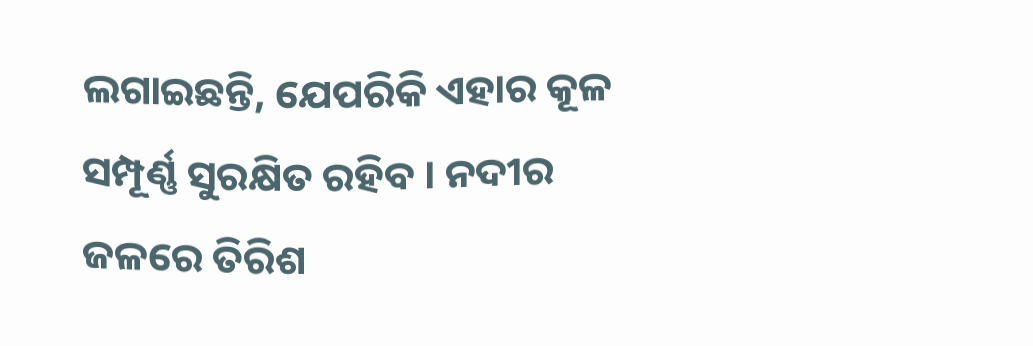ଲଗାଇଛନ୍ତି, ଯେପରିକି ଏହାର କୂଳ ସମ୍ପୂର୍ଣ୍ଣ ସୁରକ୍ଷିତ ରହିବ । ନଦୀର ଜଳରେ ତିରିଶ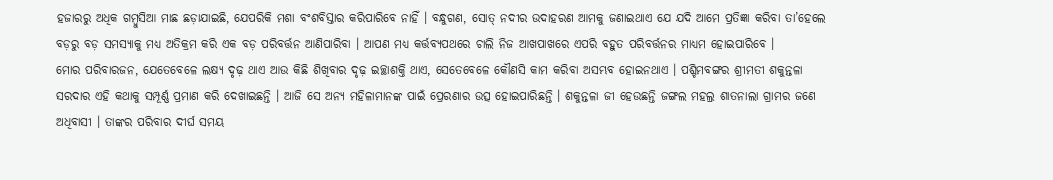ହଜାରରୁ ଅଧିକ ଗମ୍ବୁସିଆ ମାଛ ଛଡ଼ାଯାଇଛି, ଯେପରିକି ମଶା ବଂଶବିସ୍ତାର କରିପାରିବେ ନାହିଁ । ବନ୍ଧୁଗଣ, ସୋତ୍ ନଦୀର ଉଦାହରଣ ଆମକୁ ଜଣାଇଥାଏ ଯେ ଯଦି ଆମେ ପ୍ରତିଜ୍ଞା କରିବା ତା’ହେଲେ ବଡ଼ରୁ ବଡ଼ ସମସ୍ୟାକୁ ମଧ୍ୟ ଅତିକ୍ରମ କରି ଏକ ବଡ଼ ପରିବର୍ତ୍ତନ ଆଣିପାରିବା । ଆପଣ ମଧ୍ୟ କର୍ତ୍ତବ୍ୟପଥରେ ଚାଲି ନିଜ ଆଖପାଖରେ ଏପରି ବହୁତ ପରିବର୍ତ୍ତନର ମାଧ୍ୟମ ହୋଇପାରିବେ ।
ମୋର ପରିବାରଜନ, ଯେତେବେଳେ ଲକ୍ଷ୍ୟ ଦୃଢ଼ ଥାଏ ଆଉ କିଛି ଶିଖିବାର ଦୃଢ଼ ଇଚ୍ଛାଶକ୍ତି ଥାଏ, ସେତେବେଳେ କୌଣସି କାମ କରିବା ଅସମ୍ଭବ ହୋଇନଥାଏ । ପଶ୍ଚିମବଙ୍ଗର ଶ୍ରୀମତୀ ଶକୁନ୍ତଳା ସରଦାର ଏହି କଥାକୁ ସମ୍ପୂର୍ଣ୍ଣ ପ୍ରମାଣ କରି ଦେଖାଇଛନ୍ତି । ଆଜି ସେ ଅନ୍ୟ ମହିଳାମାନଙ୍କ ପାଇଁ ପ୍ରେରଣାର ଉତ୍ସ ହୋଇପାରିଛନ୍ତି । ଶକୁନ୍ତଳା ଜୀ ହେଉଛନ୍ତି ଜଙ୍ଗଲ ମହଲ୍ର ଶାତନାଲା ଗ୍ରାମର ଜଣେ ଅଧିବାସୀ । ତାଙ୍କର ପରିବାର ଦୀର୍ଘ ସମୟ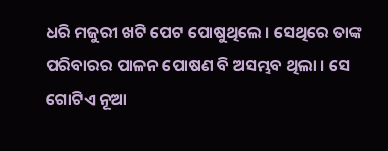ଧରି ମଜୁରୀ ଖଟି ପେଟ ପୋଷୁଥିଲେ । ସେଥିରେ ତାଙ୍କ ପରିବାରର ପାଳନ ପୋଷଣ ବି ଅସମ୍ଭବ ଥିଲା । ସେ ଗୋଟିଏ ନୂଆ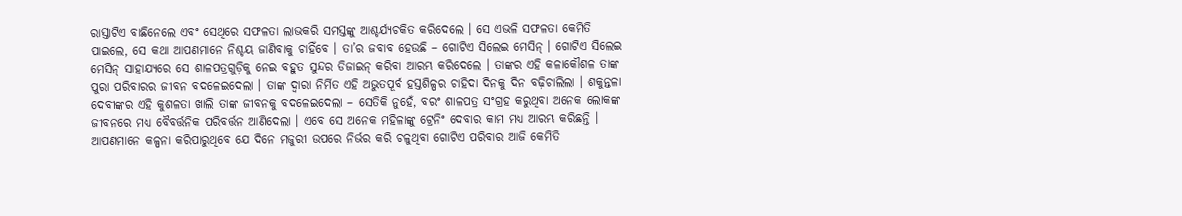ରାସ୍ତାଟିଏ ବାଛିନେଲେ ଏବଂ ସେଥିରେ ସଫଳତା ଲାଭକରି ସମସ୍ତଙ୍କୁ ଆଶ୍ଚର୍ଯ୍ୟଚକିତ କରିଦେଲେ । ସେ ଏଭଳି ସଫଳତା କେମିତି ପାଇଲେ, ସେ କଥା ଆପଣମାନେ ନିଶ୍ଚୟ ଜାଣିବାକୁ ଚାହିଁବେ । ତା’ର ଜବାବ ହେଉଛି – ଗୋଟିଏ ସିଲେଇ ମେସିନ୍ । ଗୋଟିଏ ସିଲେଇ ମେସିନ୍ ସାହାଯ୍ୟରେ ସେ ଶାଳପତ୍ରଗୁଡ଼ିକୁ ନେଇ ବହୁତ ସୁନ୍ଦର ଡିଜାଇନ୍ କରିବା ଆରମ୍ଭ କରିଦେଲେ । ତାଙ୍କର ଏହି କଳାକୌଶଳ ତାଙ୍କ ପୁରା ପରିବାରର ଜୀବନ ବଦଳେଇଦେଲା । ତାଙ୍କ ଦ୍ୱାରା ନିର୍ମିତ ଏହି ଅଭୁତପୂର୍ବ ହସ୍ତଶିଳ୍ପର ଚାହିଦା ଦିନକୁ ଦିନ ବଢ଼ିଚାଲିଲା । ଶକୁନ୍ତଳା ଦେବୀଙ୍କର ଏହି କୁଶଳତା ଖାଲି ତାଙ୍କ ଜୀବନକୁ ବଦଳେଇଦେଲା – ସେତିକି ନୁହେଁ, ବରଂ ଶାଳପତ୍ର ସଂଗ୍ରହ କରୁଥିବା ଅନେକ ଲୋକଙ୍କ ଜୀବନରେ ମଧ୍ୟ ବୈବର୍ତ୍ତନିକ ପରିବର୍ତ୍ତନ ଆଣିଦେଲା । ଏବେ ସେ ଅନେକ ମହିଳାଙ୍କୁ ଟ୍ରେନିଂ ଦେବାର କାମ ମଧ୍ୟ ଆରମ୍ଭ କରିଛନ୍ତି । ଆପଣମାନେ କଳ୍ପନା କରିପାରୁଥିବେ ଯେ ଦିନେ ମଜୁରୀ ଉପରେ ନିର୍ଭର କରି ଚଳୁଥିବା ଗୋଟିଏ ପରିବାର ଆଜି କେମିତି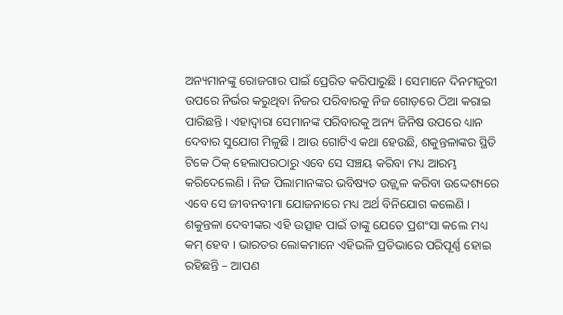ଅନ୍ୟମାନଙ୍କୁ ରୋଜଗାର ପାଇଁ ପ୍ରେରିତ କରିପାରୁଛି । ସେମାନେ ଦିନମଜୁରୀ ଉପରେ ନିର୍ଭର କରୁଥିବା ନିଜର ପରିବାରକୁ ନିଜ ଗୋଡ଼ରେ ଠିଆ କରାଇ ପାରିଛନ୍ତି । ଏହାଦ୍ୱାରା ସେମାନଙ୍କ ପରିବାରକୁ ଅନ୍ୟ ଜିନିଷ ଉପରେ ଧ୍ୟାନ ଦେବାର ସୁଯୋଗ ମିଳୁଛି । ଆଉ ଗୋଟିଏ କଥା ହେଉଛି, ଶକୁନ୍ତଳାଙ୍କର ସ୍ଥିତି ଟିକେ ଠିକ୍ ହେଲାପରଠାରୁ ଏବେ ସେ ସଞ୍ଚୟ କରିବା ମଧ୍ୟ ଆରମ୍ଭ କରିଦେଲେଣି । ନିଜ ପିଲାମାନଙ୍କର ଭବିଷ୍ୟତ ଉଜ୍ଜ୍ୱଳ କରିବା ଉଦ୍ଦେଶ୍ୟରେ ଏବେ ସେ ଜୀବନବୀମା ଯୋଜନାରେ ମଧ୍ୟ ଅର୍ଥ ବିନିଯୋଗ କଲେଣି । ଶକୁନ୍ତଳା ଦେବୀଙ୍କର ଏହି ଉତ୍ସାହ ପାଇଁ ତାଙ୍କୁ ଯେତେ ପ୍ରଶଂସା କଲେ ମଧ୍ୟ କମ୍ ହେବ । ଭାରତର ଲୋକମାନେ ଏହିଭଳି ପ୍ରତିଭାରେ ପରିପୂର୍ଣ୍ଣ ହୋଇ ରହିଛନ୍ତି – ଆପଣ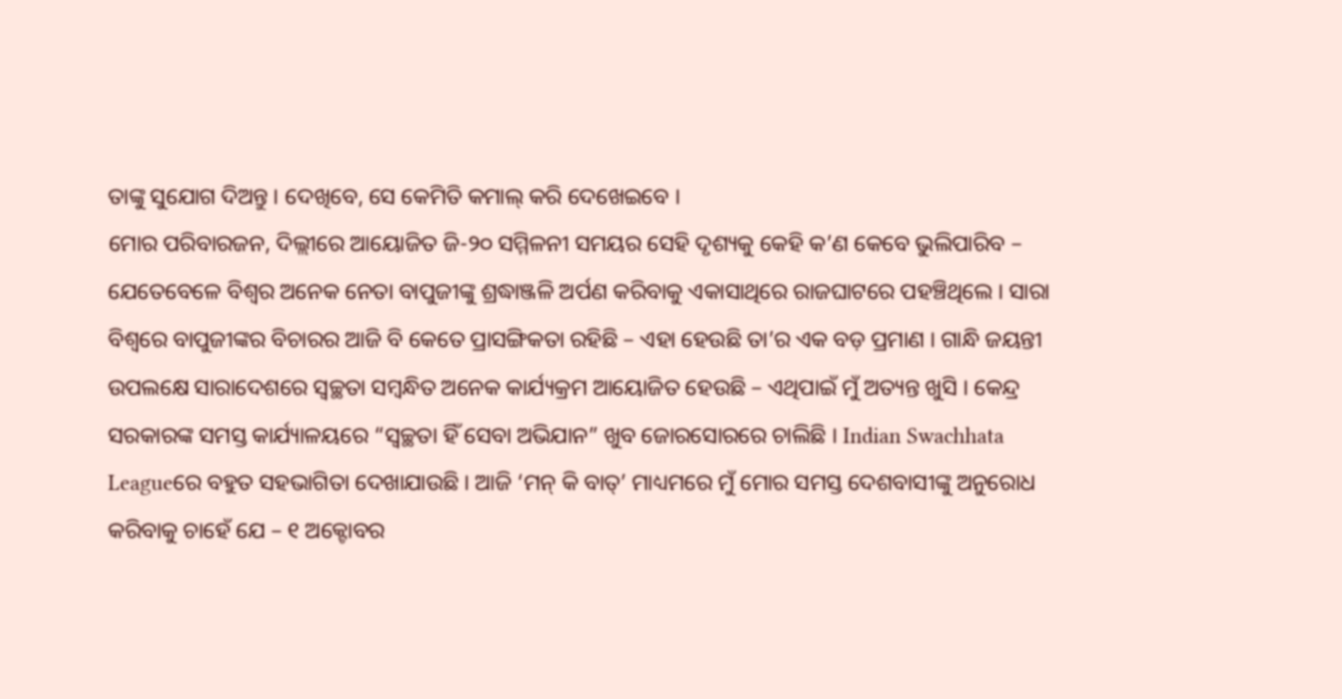ତାଙ୍କୁ ସୁଯୋଗ ଦିଅନ୍ତୁ । ଦେଖିବେ, ସେ କେମିତି କମାଲ୍ କରି ଦେଖେଇବେ ।
ମୋର ପରିବାରଜନ, ଦିଲ୍ଲୀରେ ଆୟୋଜିତ ଜି-୨୦ ସମ୍ମିଳନୀ ସମୟର ସେହି ଦୃଶ୍ୟକୁ କେହି କ’ଣ କେବେ ଭୁଲିପାରିବ – ଯେତେବେଳେ ବିଶ୍ୱର ଅନେକ ନେତା ବାପୁଜୀଙ୍କୁ ଶ୍ରଦ୍ଧାଞ୍ଜଳି ଅର୍ପଣ କରିବାକୁ ଏକାସାଥିରେ ରାଜଘାଟରେ ପହଞ୍ଚିଥିଲେ । ସାରା ବିଶ୍ୱରେ ବାପୁଜୀଙ୍କର ବିଚାରର ଆଜି ବି କେତେ ପ୍ରାସଙ୍ଗିକତା ରହିଛି – ଏହା ହେଉଛି ତା’ର ଏକ ବଡ଼ ପ୍ରମାଣ । ଗାନ୍ଧି ଜୟନ୍ତୀ ଉପଲକ୍ଷେ ସାରାଦେଶରେ ସ୍ୱଚ୍ଛତା ସମ୍ବନ୍ଧିତ ଅନେକ କାର୍ଯ୍ୟକ୍ରମ ଆୟୋଜିତ ହେଉଛି – ଏଥିପାଇଁ ମୁଁ ଅତ୍ୟନ୍ତ ଖୁସି । କେନ୍ଦ୍ର ସରକାରଙ୍କ ସମସ୍ତ କାର୍ଯ୍ୟାଳୟରେ “ସ୍ୱଚ୍ଛତା ହିଁ ସେବା ଅଭିଯାନ” ଖୁବ ଜୋରସୋରରେ ଚାଲିଛି । Indian Swachhata Leagueରେ ବହୁତ ସହଭାଗିତା ଦେଖାଯାଉଛି । ଆଜି ‘ମନ୍ କି ବାତ୍’ ମାଧ୍ୟମରେ ମୁଁ ମୋର ସମସ୍ତ ଦେଶବାସୀଙ୍କୁ ଅନୁରୋଧ କରିବାକୁ ଚାହେଁ ଯେ – ୧ ଅକ୍ଟୋବର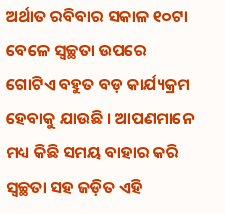ଅର୍ଥାତ ରବିବାର ସକାଳ ୧୦ଟା ବେଳେ ସ୍ୱଚ୍ଛତା ଉପରେ ଗୋଟିଏ ବହୁତ ବଡ଼ କାର୍ଯ୍ୟକ୍ରମ ହେବାକୁ ଯାଉଛି । ଆପଣମାନେ ମଧ୍ୟ କିଛି ସମୟ ବାହାର କରି ସ୍ୱଚ୍ଛତା ସହ ଜଡ଼ିତ ଏହି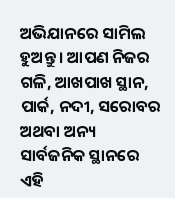ଅଭିଯାନରେ ସାମିଲ ହୁଅନ୍ତୁ । ଆପଣ ନିଜର ଗଳି, ଆଖପାଖ ସ୍ଥାନ, ପାର୍କ, ନଦୀ, ସରୋବର ଅଥବା ଅନ୍ୟ ସାର୍ବଜନିକ ସ୍ଥାନରେ ଏହି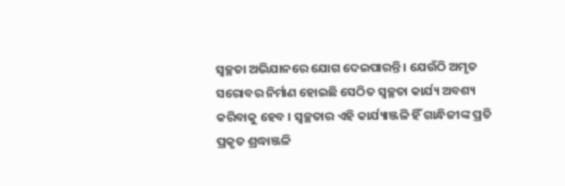ସ୍ୱଚ୍ଛତା ଅଭିଯାନରେ ଯୋଗ ଦେଇପାରନ୍ତି । ଯେଉଁଠି ଅମୃତ ସରୋବର ନିର୍ମାଣ ହୋଇଛି ସେଠିତ ସ୍ୱଚ୍ଛତା କାର୍ଯ୍ୟ ଅବଶ୍ୟ କରିବାକୁ ହେବ । ସ୍ୱଚ୍ଛତାର ଏହି କାର୍ଯ୍ୟାଞ୍ଜଳି ହିଁ ଗାନ୍ଧିଜୀଙ୍କ ପ୍ରତି ପ୍ରକୃତ ଶ୍ରଦ୍ଧାଞ୍ଜଳି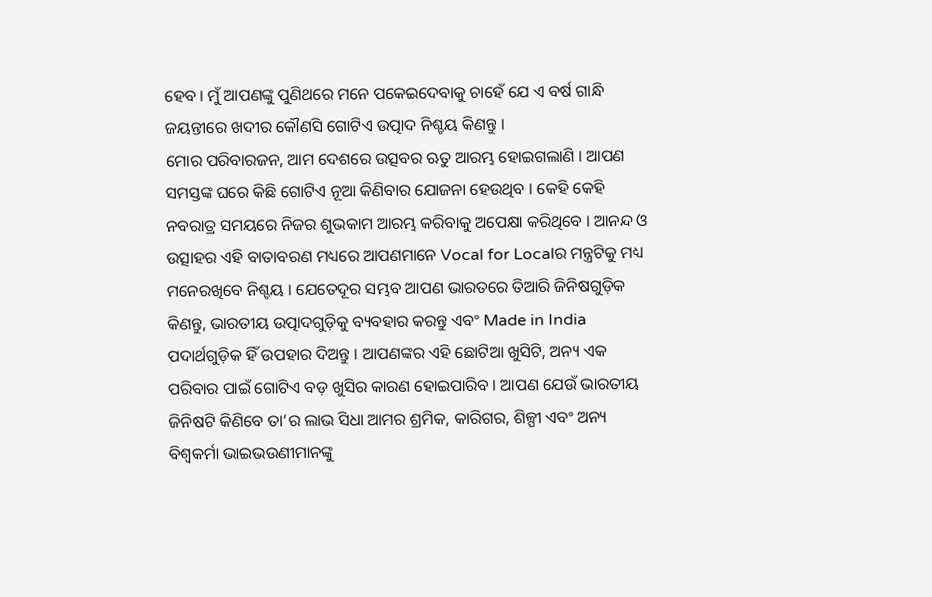ହେବ । ମୁଁ ଆପଣଙ୍କୁ ପୁଣିଥରେ ମନେ ପକେଇଦେବାକୁ ଚାହେଁ ଯେ ଏ ବର୍ଷ ଗାନ୍ଧି ଜୟନ୍ତୀରେ ଖଦୀର କୌଣସି ଗୋଟିଏ ଉତ୍ପାଦ ନିଶ୍ଚୟ କିଣନ୍ତୁ ।
ମୋର ପରିବାରଜନ, ଆମ ଦେଶରେ ଉତ୍ସବର ଋତୁ ଆରମ୍ଭ ହୋଇଗଲାଣି । ଆପଣ ସମସ୍ତଙ୍କ ଘରେ କିଛି ଗୋଟିଏ ନୂଆ କିଣିବାର ଯୋଜନା ହେଉଥିବ । କେହି କେହି ନବରାତ୍ର ସମୟରେ ନିଜର ଶୁଭକାମ ଆରମ୍ଭ କରିବାକୁ ଅପେକ୍ଷା କରିଥିବେ । ଆନନ୍ଦ ଓ ଉତ୍ସାହର ଏହି ବାତାବରଣ ମଧ୍ୟରେ ଆପଣମାନେ Vocal for Localର ମନ୍ତ୍ରଟିକୁ ମଧ୍ୟ ମନେରଖିବେ ନିଶ୍ଚୟ । ଯେତେଦୂର ସମ୍ଭବ ଆପଣ ଭାରତରେ ତିଆରି ଜିନିଷଗୁଡ଼ିକ କିଣନ୍ତୁ, ଭାରତୀୟ ଉତ୍ପାଦଗୁଡ଼ିକୁ ବ୍ୟବହାର କରନ୍ତୁ ଏବଂ Made in India ପଦାର୍ଥଗୁଡ଼ିକ ହିଁ ଉପହାର ଦିଅନ୍ତୁ । ଆପଣଙ୍କର ଏହି ଛୋଟିଆ ଖୁସିଟି, ଅନ୍ୟ ଏକ ପରିବାର ପାଇଁ ଗୋଟିଏ ବଡ଼ ଖୁସିର କାରଣ ହୋଇପାରିବ । ଆପଣ ଯେଉଁ ଭାରତୀୟ ଜିନିଷଟି କିଣିବେ ତା’ର ଲାଭ ସିଧା ଆମର ଶ୍ରମିକ, କାରିଗର, ଶିଳ୍ପୀ ଏବଂ ଅନ୍ୟ ବିଶ୍ୱକର୍ମା ଭାଇଭଉଣୀମାନଙ୍କୁ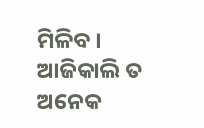ମିଳିବ । ଆଜିକାଲି ତ ଅନେକ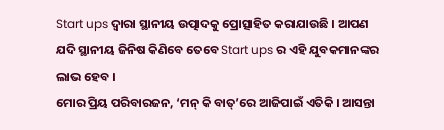Start ups ଦ୍ୱାରା ସ୍ଥାନୀୟ ଉତ୍ପାଦକୁ ପ୍ରୋତ୍ସାହିତ କରାଯାଉଛି । ଆପଣ ଯଦି ସ୍ଥାନୀୟ ଜିନିଷ କିଣିବେ ତେବେ Start ups ର ଏହି ଯୁବକମାନଙ୍କର ଲାଭ ହେବ ।
ମୋର ପ୍ରିୟ ପରିବାରଜନ, ‘ମନ୍ କି ବାତ୍’ରେ ଆଜିପାଇଁ ଏତିକି । ଆସନ୍ତା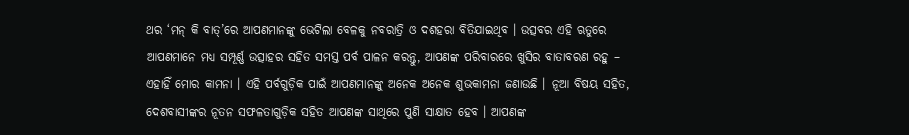ଥର ‘ମନ୍ କି ବାତ୍’ରେ ଆପଣମାନଙ୍କୁ ଭେଟିଲା ବେଳକୁ ନବରାତ୍ରି ଓ ଦଶହରା ବିତିଯାଇଥିବ । ଉତ୍ସବର ଏହି ଋତୁରେ ଆପଣମାନେ ମଧ୍ୟ ସମ୍ପୂର୍ଣ୍ଣ ଉତ୍ସାହର ସହିତ ସମସ୍ତ ପର୍ବ ପାଳନ କରନ୍ତୁ, ଆପଣଙ୍କ ପରିବାରରେ ଖୁସିର ବାତାବରଣ ରହୁ – ଏହାହିଁ ମୋର କାମନା । ଏହି ପର୍ବଗୁଡ଼ିକ ପାଇଁ ଆପଣମାନଙ୍କୁ ଅନେକ ଅନେକ ଶୁଭକାମନା ଜଣାଉଛି । ନୂଆ ବିଷୟ ସହିତ, ଦେଶବାସୀଙ୍କର ନୂତନ ସଫଳତାଗୁଡ଼ିକ ସହିତ ଆପଣଙ୍କ ସାଥିରେ ପୁଣି ସାକ୍ଷାତ ହେବ । ଆପଣଙ୍କ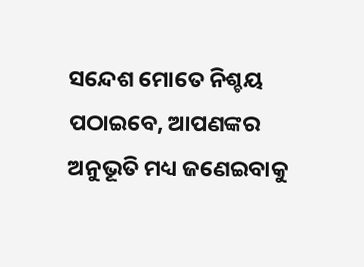ସନ୍ଦେଶ ମୋତେ ନିଶ୍ଚୟ ପଠାଇବେ, ଆପଣଙ୍କର ଅନୁଭୂତି ମଧ୍ୟ ଜଣେଇବାକୁ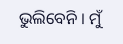ଭୁଲିବେନି । ମୁଁ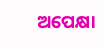ଅପେକ୍ଷା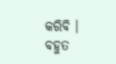କରିବି । ବହୁତ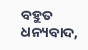ବହୁତ ଧନ୍ୟବାଦ,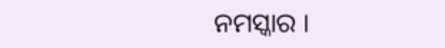ନମସ୍କାର ।